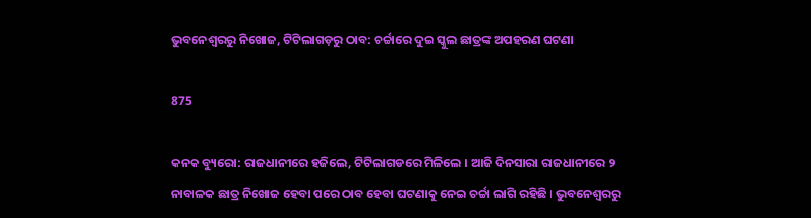ଭୁବନେଶ୍ୱରରୁ ନିଖୋଜ, ଟିଟିଲାଗଡ଼ରୁ ଠାବ: ଚର୍ଚ୍ଚାରେ ଦୁଇ ସ୍କୁଲ ଛାତ୍ରଙ୍କ ଅପହରଣ ଘଟଣା

875

କନକ ବ୍ୟୁରୋ: ରାଜଧାନୀରେ ହଜିଲେ, ଟିଟିଲାଗଡରେ ମିଳିଲେ । ଆଜି ଦିନସାରା ରାଜଧାନୀରେ ୨ ନାବାଳକ ଛାତ୍ର ନିଖୋଜ ହେବା ପରେ ଠାବ ହେବା ଘଟଣାକୁ ନେଇ ଚର୍ଚ୍ଚା ଲାଗି ରହିଛି । ଭୁବନେଶ୍ୱରରୁ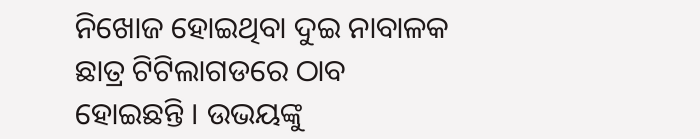ନିଖୋଜ ହୋଇଥିବା ଦୁଇ ନାବାଳକ ଛାତ୍ର ଟିଟିଲାଗଡରେ ଠାବ ହୋଇଛନ୍ତି । ଉଭୟଙ୍କୁ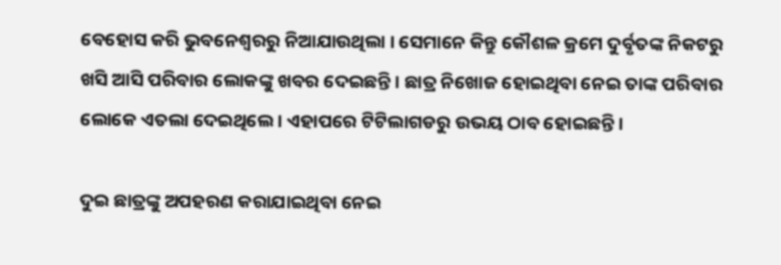ବେହୋସ କରି ଭୁବନେଶ୍ୱରରୁ ନିଆଯାଉଥିଲା । ସେମାନେ କିନ୍ତୁ କୌଶଳ କ୍ରମେ ଦୁର୍ବୃତଙ୍କ ନିକଟରୁ ଖସି ଆସି ପରିବାର ଲୋକଙ୍କୁ ଖବର ଦେଇଛନ୍ତି । ଛାତ୍ର ନିଖୋଜ ହୋଇଥିବା ନେଇ ତାଙ୍କ ପରିବାର ଲୋକେ ଏତଲା ଦେଇଥିଲେ । ଏହାପରେ ଟିଟିଲାଗଡରୁ ଉଭୟ ଠାବ ହୋଇଛନ୍ତି ।

ଦୁଇ ଛାତ୍ରଙ୍କୁ ଅପହରଣ କରାଯାଇଥିବା ନେଇ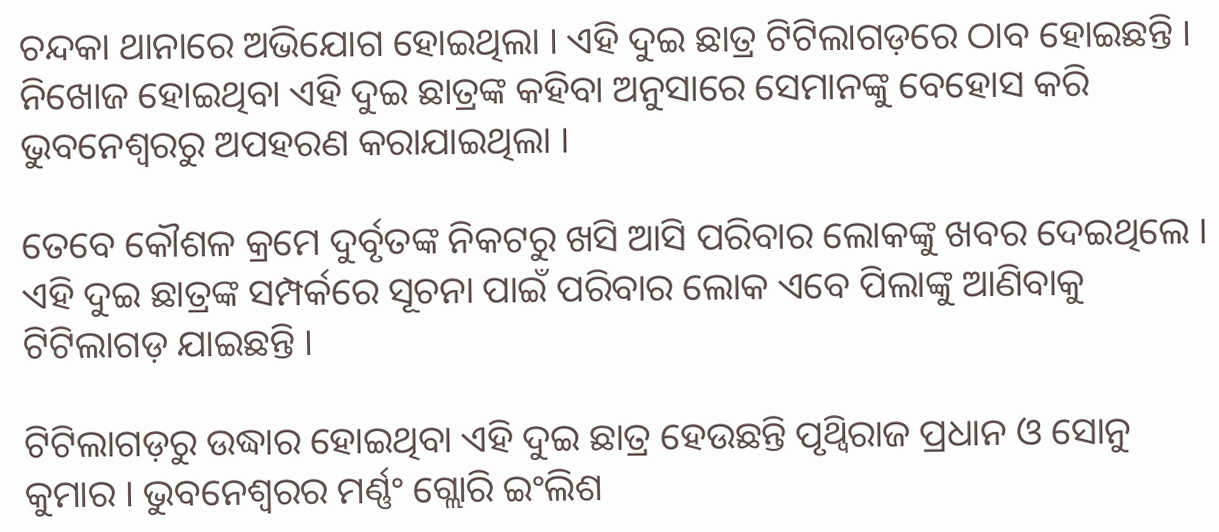ଚନ୍ଦକା ଥାନାରେ ଅଭିଯୋଗ ହୋଇଥିଲା । ଏହି ଦୁଇ ଛାତ୍ର ଟିଟିଲାଗଡ଼ରେ ଠାବ ହୋଇଛନ୍ତି । ନିଖୋଜ ହୋଇଥିବା ଏହି ଦୁଇ ଛାତ୍ରଙ୍କ କହିବା ଅନୁସାରେ ସେମାନଙ୍କୁ ବେହୋସ କରି ଭୁବନେଶ୍ୱରରୁ ଅପହରଣ କରାଯାଇଥିଲା ।

ତେବେ କୌଶଳ କ୍ରମେ ଦୁର୍ବୃତଙ୍କ ନିକଟରୁ ଖସି ଆସି ପରିବାର ଲୋକଙ୍କୁ ଖବର ଦେଇଥିଲେ । ଏହି ଦୁଇ ଛାତ୍ରଙ୍କ ସମ୍ପର୍କରେ ସୂଚନା ପାଇଁ ପରିବାର ଲୋକ ଏବେ ପିଲାଙ୍କୁ ଆଣିବାକୁ ଟିଟିଲାଗଡ଼ ଯାଇଛନ୍ତି ।

ଟିଟିଲାଗଡ଼ରୁ ଉଦ୍ଧାର ହୋଇଥିବା ଏହି ଦୁଇ ଛାତ୍ର ହେଉଛନ୍ତି ପୃଥ୍ୱିରାଜ ପ୍ରଧାନ ଓ ସୋନୁ କୁମାର । ଭୁବନେଶ୍ୱରର ମର୍ଣ୍ଣଂ ଗ୍ଲୋରି ଇଂଲିଶ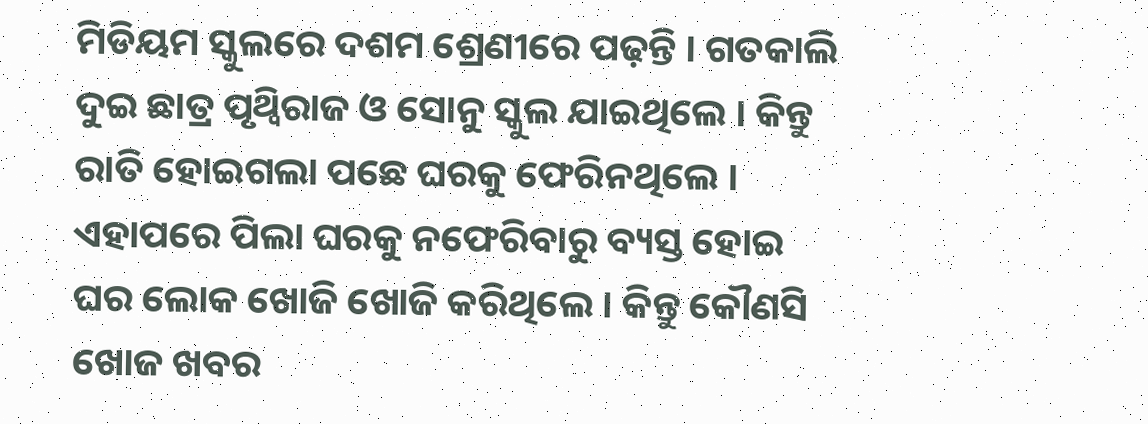ମିଡିୟମ ସ୍କୁଲରେ ଦଶମ ଶ୍ରେଣୀରେ ପଢ଼ନ୍ତି । ଗତକାଲି ଦୁଇ ଛାତ୍ର ପୃଥ୍ୱିରାଜ ଓ ସୋନୁ ସ୍କୁଲ ଯାଇଥିଲେ । କିନ୍ତୁ ରାତି ହୋଇଗଲା ପଛେ ଘରକୁ ଫେରିନଥିଲେ । ଏହାପରେ ପିଲା ଘରକୁ ନଫେରିବାରୁ ବ୍ୟସ୍ତ ହୋଇ ଘର ଲୋକ ଖୋଜି ଖୋଜି କରିଥିଲେ । କିନ୍ତୁ କୌଣସି ଖୋଜ ଖବର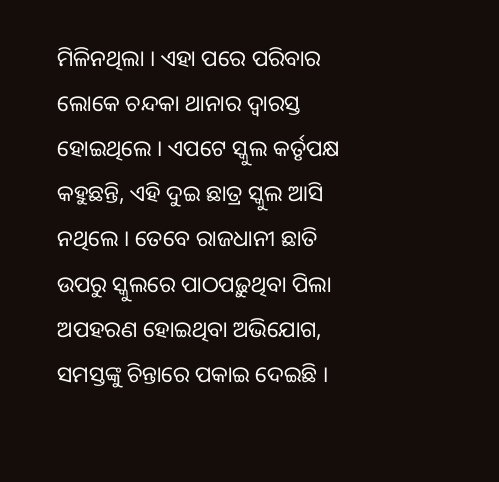ମିଳିନଥିଲା । ଏହା ପରେ ପରିବାର ଲୋକେ ଚନ୍ଦକା ଥାନାର ଦ୍ୱାରସ୍ତ ହୋଇଥିଲେ । ଏପଟେ ସ୍କୁଲ କର୍ତୃପକ୍ଷ କହୁଛନ୍ତି, ଏହି ଦୁଇ ଛାତ୍ର ସ୍କୁଲ ଆସି ନଥିଲେ । ତେବେ ରାଜଧାନୀ ଛାତି ଉପରୁ ସ୍କୁଲରେ ପାଠପଢ଼ୁଥିବା ପିଲା ଅପହରଣ ହୋଇଥିବା ଅଭିଯୋଗ, ସମସ୍ତଙ୍କୁ ଚିନ୍ତାରେ ପକାଇ ଦେଇଛି ।